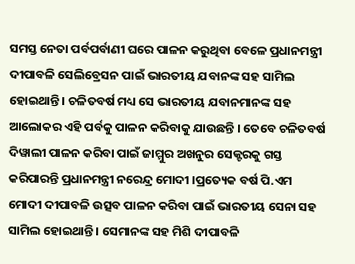ସମସ୍ତ ନେତା ପର୍ବପର୍ବାଣୀ ଘରେ ପାଳନ କରୁଥିବା ବେଳେ ପ୍ରଧାନମନ୍ତ୍ରୀ ଦୀପାବଳି ସେଲିବ୍ରେସନ ପାଇଁ ଭାରତୀୟ ଯବାନଙ୍କ ସହ ସାମିଲ ହୋଇଥାନ୍ତି । ଚଳିତବର୍ଷ ମଧ୍ୟ ସେ ଭାରତୀୟ ଯବାନମାନଙ୍କ ସହ ଆଲୋକର ଏହି ପର୍ବକୁ ପାଳନ କରିବାକୁ ଯାଉଛନ୍ତି । ତେବେ ଚଳିତବର୍ଷ ଦିୱାଲୀ ପାଳନ କରିବା ପାଇଁ ଜାମ୍ମୁର ଅଖନୁର ସେକ୍ଟରକୁ ଗସ୍ତ କରିପାରନ୍ତି ପ୍ରଧାନମନ୍ତ୍ରୀ ନରେନ୍ଦ୍ର ମୋଦୀ ।ପ୍ରତ୍ୟେକ ବର୍ଷ ପି.ଏମ ମୋଦୀ ଦୀପାବଳି ଉତ୍ସବ ପାଳନ କରିବା ପାଇଁ ଭାରତୀୟ ସେନା ସହ ସାମିଲ ହୋଇଥାନ୍ତି । ସେମାନଙ୍କ ସହ ମିଶି ଦୀପାବଳି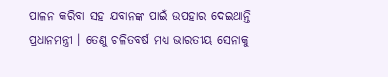ପାଳନ କରିବା ସହ ଯବାନଙ୍କ ପାଇଁ ଉପହାର ଦେଇଥାନ୍ତି ପ୍ରଧାନମନ୍ତ୍ରୀ । ତେଣୁ ଚଳିତବର୍ଷ ମଧ୍ୟ ଭାରତୀୟ ସେନାକୁ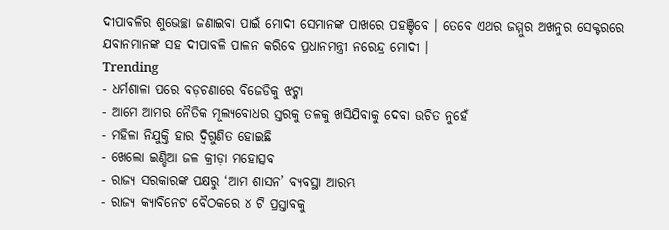ଦୀପାବଳିର ଶୁଭେଚ୍ଛା ଜଣାଇବା ପାଇଁ ମୋଦୀ ସେମାନଙ୍କ ପାଖରେ ପହଞ୍ଚିବେ । ତେବେ ଏଥର ଜମ୍ମୁର ଅଖନୁର ସେକ୍ଟରରେ ଯବାନମାନଙ୍କ ସହ ଦୀପାବଳି ପାଳନ କରିବେ ପ୍ରଧାନମନ୍ତ୍ରୀ ନରେନ୍ଦ୍ର ମୋଦୀ ।
Trending
- ଧର୍ମଶାଳା ପରେ ବଡ଼ଚଣାରେ ବିଜେଡିକୁ ଝଟ୍କା
- ଆମେ ଆମର ନୈତିକ ମୂଲ୍ୟବୋଧର ସ୍ତରକୁ ତଳକୁ ଖସିଯିବାକୁ ଦେବା ଉଚିତ ନୁହେଁ
- ମହିଳା ନିଯୁକ୍ତି ହାର ଦ୍ୱିଗୁଣିତ ହୋଇଛି
- ଖେଲୋ ଇଣ୍ଡିଆ ଜଳ କ୍ରୀଡ଼ା ମହୋତ୍ସବ
- ରାଜ୍ୟ ସରକାରଙ୍କ ପକ୍ଷରୁ ‘ଆମ ଶାସନ’ ବ୍ୟବସ୍ଥା ଆରମ୍ଭ
- ରାଜ୍ୟ କ୍ୟାବିନେଟ ବୈଠକରେ ୪ ଟି ପ୍ରସ୍ତାବକୁ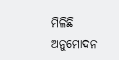ମିଳିଛି ଅନୁମୋଦନ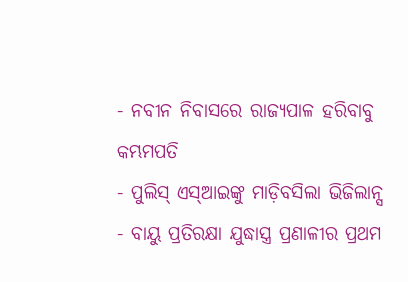- ନବୀନ ନିବାସରେ ରାଜ୍ୟପାଳ ହରିବାବୁ କମ୍ଭମପତି
- ପୁଲିସ୍ ଏସ୍ଆଇଙ୍କୁ ମାଡ଼ିବସିଲା ଭିଜିଲାନ୍ସ
- ବାୟୁ ପ୍ରତିରକ୍ଷା ଯୁଦ୍ଧାସ୍ତ୍ର ପ୍ରଣାଳୀର ପ୍ରଥମ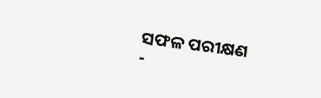ସଫଳ ପରୀକ୍ଷଣ
-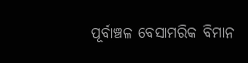ପୂର୍ବାଞ୍ଚଳ ବେସାମରିକ ବିମାନ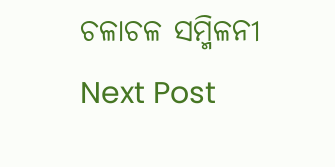ଚଳାଚଳ ସମ୍ମିଳନୀ
Next Post